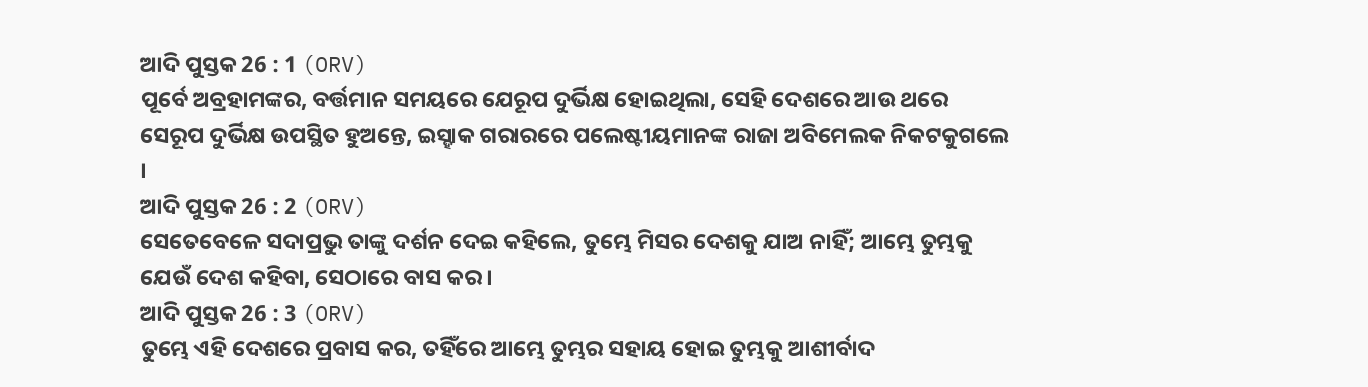ଆଦି ପୁସ୍ତକ 26 : 1 (ORV)
ପୂର୍ବେ ଅବ୍ରହାମଙ୍କର, ବର୍ତ୍ତମାନ ସମୟରେ ଯେରୂପ ଦୁର୍ଭିକ୍ଷ ହୋଇଥିଲା, ସେହି ଦେଶରେ ଆଉ ଥରେ ସେରୂପ ଦୁର୍ଭିକ୍ଷ ଉପସ୍ଥିତ ହୁଅନ୍ତେ, ଇସ୍ହାକ ଗରାରରେ ପଲେଷ୍ଟୀୟମାନଙ୍କ ରାଜା ଅବିମେଲକ ନିକଟକୁଗଲେ ।
ଆଦି ପୁସ୍ତକ 26 : 2 (ORV)
ସେତେବେଳେ ସଦାପ୍ରଭୁ ତାଙ୍କୁ ଦର୍ଶନ ଦେଇ କହିଲେ, ତୁମ୍ଭେ ମିସର ଦେଶକୁ ଯାଅ ନାହିଁ; ଆମ୍ଭେ ତୁମ୍ଭକୁ ଯେଉଁ ଦେଶ କହିବା, ସେଠାରେ ବାସ କର ।
ଆଦି ପୁସ୍ତକ 26 : 3 (ORV)
ତୁମ୍ଭେ ଏହି ଦେଶରେ ପ୍ରବାସ କର, ତହିଁରେ ଆମ୍ଭେ ତୁମ୍ଭର ସହାୟ ହୋଇ ତୁମ୍ଭକୁ ଆଶୀର୍ବାଦ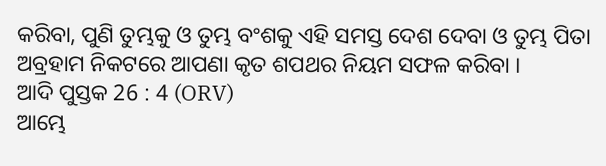କରିବା, ପୁଣି ତୁମ୍ଭକୁ ଓ ତୁମ୍ଭ ବଂଶକୁ ଏହି ସମସ୍ତ ଦେଶ ଦେବା ଓ ତୁମ୍ଭ ପିତା ଅବ୍ରହାମ ନିକଟରେ ଆପଣା କୃତ ଶପଥର ନିୟମ ସଫଳ କରିବା ।
ଆଦି ପୁସ୍ତକ 26 : 4 (ORV)
ଆମ୍ଭେ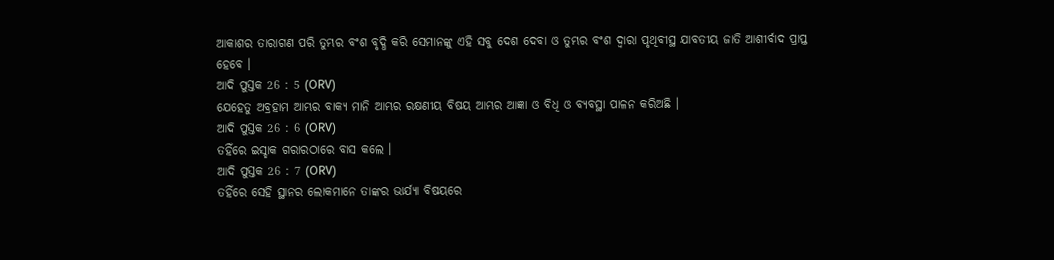ଆକାଶର ତାରାଗଣ ପରି ତୁମ୍ଭର ବଂଶ ବୃଦ୍ଧି କରି ସେମାନଙ୍କୁ ଏହି ସବୁ ଦେଶ ଦେବା ଓ ତୁମ୍ଭର ବଂଶ ଦ୍ଵାରା ପୃଥିବୀସ୍ଥ ଯାବତୀୟ ଜାତି ଆଶୀର୍ବାଦ ପ୍ରାପ୍ତ ହେବେ ।
ଆଦି ପୁସ୍ତକ 26 : 5 (ORV)
ଯେହେତୁ ଅବ୍ରହାମ ଆମ୍ଭର ବାକ୍ୟ ମାନି ଆମ୍ଭର ରକ୍ଷଣୀୟ ବିଷୟ ଆମ୍ଭର ଆଜ୍ଞା ଓ ବିଧି ଓ ବ୍ୟବସ୍ଥା ପାଳନ କରିଅଛି ।
ଆଦି ପୁସ୍ତକ 26 : 6 (ORV)
ତହିଁରେ ଇସ୍ହାକ ଗରାରଠାରେ ବାସ କଲେ ।
ଆଦି ପୁସ୍ତକ 26 : 7 (ORV)
ତହିଁରେ ସେହି ସ୍ଥାନର ଲୋକମାନେ ତାଙ୍କର ଭାର୍ଯ୍ୟା ବିଷୟରେ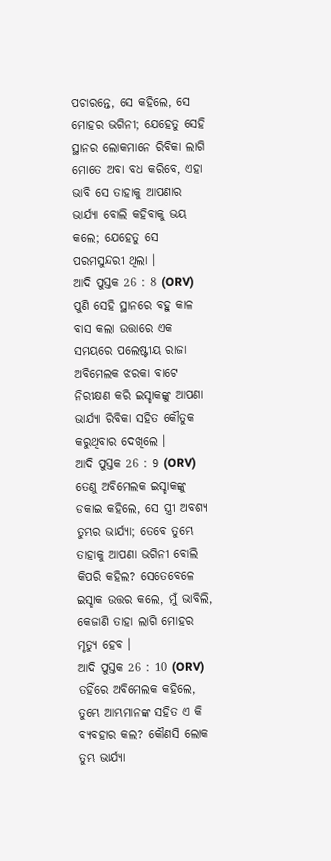ପଚାରନ୍ତେ, ସେ କହିଲେ, ସେ ମୋହର ଭଗିନୀ; ଯେହେତୁ ସେହି ସ୍ଥାନର ଲୋକମାନେ ରିବିକା ଲାଗି ମୋତେ ଅବା ବଧ କରିବେ, ଏହା ଭାବି ସେ ତାହାକୁ ଆପଣାର ଭାର୍ଯ୍ୟା ବୋଲି କହିବାକୁ ଭୟ କଲେ; ଯେହେତୁ ସେ ପରମସୁନ୍ଦରୀ ଥିଲା ।
ଆଦି ପୁସ୍ତକ 26 : 8 (ORV)
ପୁଣି ସେହି ସ୍ଥାନରେ ବହୁ କାଳ ବାସ କଲା ଉତ୍ତାରେ ଏକ ସମୟରେ ପଲେଷ୍ଟୀୟ ରାଜା ଅବିମେଲକ ଝରକା ବାଟେ ନିରୀକ୍ଷଣ କରି ଇସ୍ହାକଙ୍କୁ ଆପଣା ଭାର୍ଯ୍ୟା ରିବିକା ସହିତ କୌତୁକ କରୁଥିବାର ଦେଖିଲେ ।
ଆଦି ପୁସ୍ତକ 26 : 9 (ORV)
ତେଣୁ ଅବିମେଲକ ଇସ୍ହାକଙ୍କୁ ଡକାଇ କହିଲେ, ସେ ସ୍ତ୍ରୀ ଅବଶ୍ୟ ତୁମ୍ଭର ଭାର୍ଯ୍ୟା; ତେବେ ତୁମ୍ଭେ ତାହାକୁ ଆପଣା ଭଗିନୀ ବୋଲି କିପରି କହିଲ? ସେତେବେଳେ ଇସ୍ହାକ ଉତ୍ତର କଲେ, ମୁଁ ଭାବିଲି, କେଜାଣି ତାହା ଲାଗି ମୋହର ମୃତ୍ୟୁ ହେବ ।
ଆଦି ପୁସ୍ତକ 26 : 10 (ORV)
ତହିଁରେ ଅବିମେଲକ କହିଲେ, ତୁମ୍ଭେ ଆମ୍ଭମାନଙ୍କ ସହିତ ଏ କି ବ୍ୟବହାର କଲ? କୌଣସି ଲୋକ ତୁମ୍ଭ ଭାର୍ଯ୍ୟା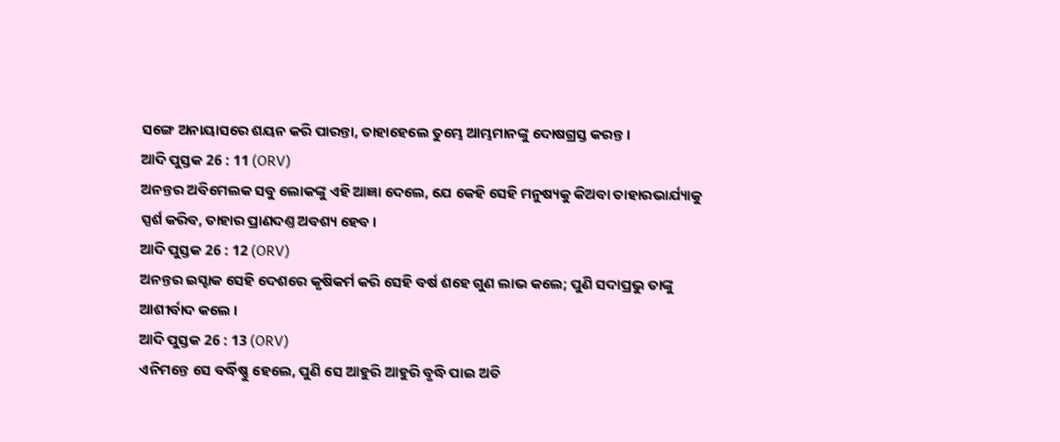ସଙ୍ଗେ ଅନାୟାସରେ ଶୟନ କରି ପାରନ୍ତା, ତାହାହେଲେ ତୁମ୍ଭେ ଆମ୍ଭମାନଙ୍କୁ ଦୋଷଗ୍ରସ୍ତ କରନ୍ତ ।
ଆଦି ପୁସ୍ତକ 26 : 11 (ORV)
ଅନନ୍ତର ଅବିମେଲକ ସବୁ ଲୋକଙ୍କୁ ଏହି ଆଜ୍ଞା ଦେଲେ, ଯେ କେହି ସେହି ମନୁଷ୍ୟକୁ କିଅବା ତାହାରଭାର୍ଯ୍ୟାକୁ ସ୍ପର୍ଶ କରିବ, ତାହାର ପ୍ରାଣଦଣ୍ତ ଅବଶ୍ୟ ହେବ ।
ଆଦି ପୁସ୍ତକ 26 : 12 (ORV)
ଅନନ୍ତର ଇସ୍ହାକ ସେହି ଦେଶରେ କୃଷିକର୍ମ କରି ସେହି ବର୍ଷ ଶହେ ଗୁଣ ଲାଭ କଲେ; ପୁଣି ସଦାପ୍ରଭୁ ତାଙ୍କୁ ଆଶୀର୍ବାଦ କଲେ ।
ଆଦି ପୁସ୍ତକ 26 : 13 (ORV)
ଏନିମନ୍ତେ ସେ ବର୍ଦ୍ଧିଷ୍ଣୁ ହେଲେ, ପୁଣି ସେ ଆହୁରି ଆହୁରି ବୃଦ୍ଧି ପାଇ ଅତି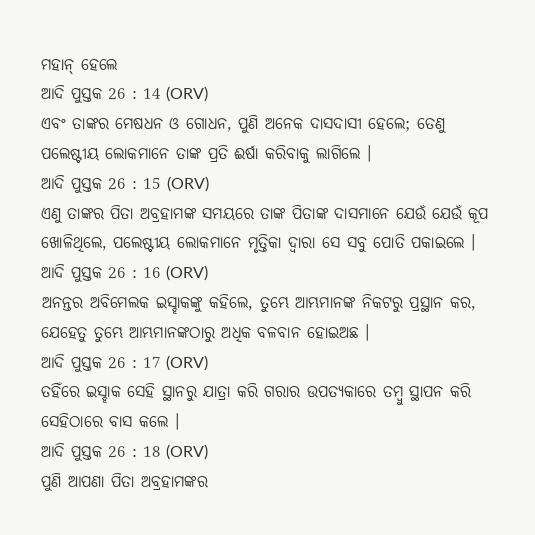ମହାନ୍ ହେଲେ
ଆଦି ପୁସ୍ତକ 26 : 14 (ORV)
ଏବଂ ତାଙ୍କର ମେଷଧନ ଓ ଗୋଧନ, ପୁଣି ଅନେକ ଦାସଦାସୀ ହେଲେ; ତେଣୁ ପଲେଷ୍ଟୀୟ ଲୋକମାନେ ତାଙ୍କ ପ୍ରତି ଈର୍ଷା କରିବାକୁ ଲାଗିଲେ ।
ଆଦି ପୁସ୍ତକ 26 : 15 (ORV)
ଏଣୁ ତାଙ୍କର ପିତା ଅବ୍ରହାମଙ୍କ ସମୟରେ ତାଙ୍କ ପିତାଙ୍କ ଦାସମାନେ ଯେଉଁ ଯେଉଁ କୂପ ଖୋଳିଥିଲେ, ପଲେଷ୍ଟୀୟ ଲୋକମାନେ ମୃତ୍ତିକା ଦ୍ଵାରା ସେ ସବୁ ପୋତି ପକାଇଲେ ।
ଆଦି ପୁସ୍ତକ 26 : 16 (ORV)
ଅନନ୍ତର ଅବିମେଲକ ଇସ୍ହାକଙ୍କୁ କହିଲେ, ତୁମ୍ଭେ ଆମ୍ଭମାନଙ୍କ ନିକଟରୁ ପ୍ରସ୍ଥାନ କର, ଯେହେତୁ ତୁମ୍ଭେ ଆମ୍ଭମାନଙ୍କଠାରୁ ଅଧିକ ବଳବାନ ହୋଇଅଛ ।
ଆଦି ପୁସ୍ତକ 26 : 17 (ORV)
ତହିଁରେ ଇସ୍ହାକ ସେହି ସ୍ଥାନରୁ ଯାତ୍ରା କରି ଗରାର ଉପତ୍ୟକାରେ ତମ୍ଵୁ ସ୍ଥାପନ କରି ସେହିଠାରେ ବାସ କଲେ ।
ଆଦି ପୁସ୍ତକ 26 : 18 (ORV)
ପୁଣି ଆପଣା ପିତା ଅବ୍ରହାମଙ୍କର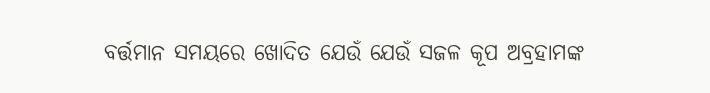ବର୍ତ୍ତମାନ ସମୟରେ ଖୋଦିତ ଯେଉଁ ଯେଉଁ ସଜଳ କୂପ ଅବ୍ରହାମଙ୍କ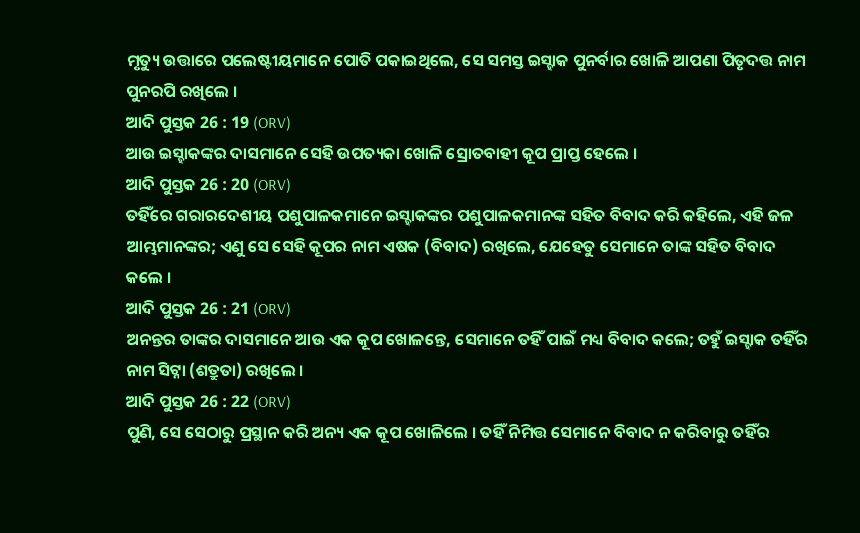ମୃତ୍ୟୁ ଉତ୍ତାରେ ପଲେଷ୍ଟୀୟମାନେ ପୋତି ପକାଇଥିଲେ, ସେ ସମସ୍ତ ଇସ୍ହାକ ପୁନର୍ବାର ଖୋଳି ଆପଣା ପିତୃଦତ୍ତ ନାମ ପୁନରପି ରଖିଲେ ।
ଆଦି ପୁସ୍ତକ 26 : 19 (ORV)
ଆଉ ଇସ୍ହାକଙ୍କର ଦାସମାନେ ସେହି ଉପତ୍ୟକା ଖୋଳି ସ୍ରୋତବାହୀ କୂପ ପ୍ରାପ୍ତ ହେଲେ ।
ଆଦି ପୁସ୍ତକ 26 : 20 (ORV)
ତହିଁରେ ଗରାରଦେଶୀୟ ପଶୁପାଳକମାନେ ଇସ୍ହାକଙ୍କର ପଶୁପାଳକମାନଙ୍କ ସହିତ ବିବାଦ କରି କହିଲେ, ଏହି ଜଳ ଆମ୍ଭମାନଙ୍କର; ଏଣୁ ସେ ସେହି କୂପର ନାମ ଏଷକ (ବିବାଦ) ରଖିଲେ, ଯେହେତୁ ସେମାନେ ତାଙ୍କ ସହିତ ବିବାଦ କଲେ ।
ଆଦି ପୁସ୍ତକ 26 : 21 (ORV)
ଅନନ୍ତର ତାଙ୍କର ଦାସମାନେ ଆଉ ଏକ କୂପ ଖୋଳନ୍ତେ, ସେମାନେ ତହିଁ ପାଇଁ ମଧ୍ୟ ବିବାଦ କଲେ; ତହୁଁ ଇସ୍ହାକ ତହିଁର ନାମ ସିଟ୍ନା (ଶତ୍ରୁତା) ରଖିଲେ ।
ଆଦି ପୁସ୍ତକ 26 : 22 (ORV)
ପୁଣି, ସେ ସେଠାରୁ ପ୍ରସ୍ଥାନ କରି ଅନ୍ୟ ଏକ କୂପ ଖୋଳିଲେ । ତହିଁ ନିମିତ୍ତ ସେମାନେ ବିବାଦ ନ କରିବାରୁ ତହିଁର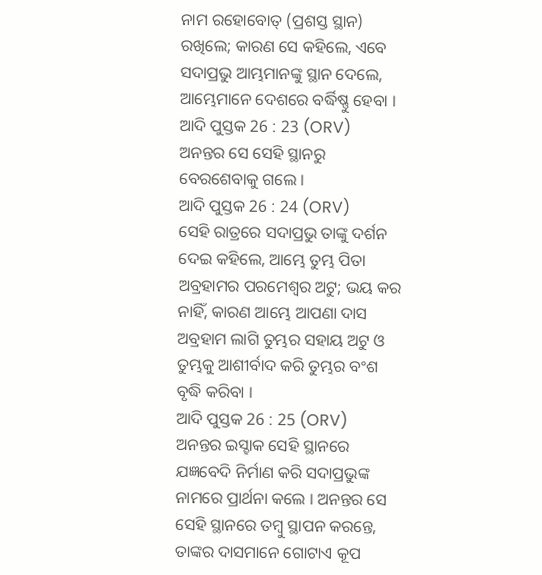ନାମ ରହୋବୋତ୍ (ପ୍ରଶସ୍ତ ସ୍ଥାନ) ରଖିଲେ; କାରଣ ସେ କହିଲେ, ଏବେ ସଦାପ୍ରଭୁ ଆମ୍ଭମାନଙ୍କୁ ସ୍ଥାନ ଦେଲେ, ଆମ୍ଭେମାନେ ଦେଶରେ ବର୍ଦ୍ଧିଷ୍ଣୁ ହେବା ।
ଆଦି ପୁସ୍ତକ 26 : 23 (ORV)
ଅନନ୍ତର ସେ ସେହି ସ୍ଥାନରୁ ବେରଶେବାକୁ ଗଲେ ।
ଆଦି ପୁସ୍ତକ 26 : 24 (ORV)
ସେହି ରାତ୍ରରେ ସଦାପ୍ରଭୁ ତାଙ୍କୁ ଦର୍ଶନ ଦେଇ କହିଲେ, ଆମ୍ଭେ ତୁମ୍ଭ ପିତା ଅବ୍ରହାମର ପରମେଶ୍ଵର ଅଟୁ; ଭୟ କର ନାହିଁ, କାରଣ ଆମ୍ଭେ ଆପଣା ଦାସ ଅବ୍ରହାମ ଲାଗି ତୁମ୍ଭର ସହାୟ ଅଟୁ ଓ ତୁମ୍ଭକୁ ଆଶୀର୍ବାଦ କରି ତୁମ୍ଭର ବଂଶ ବୃଦ୍ଧି କରିବା ।
ଆଦି ପୁସ୍ତକ 26 : 25 (ORV)
ଅନନ୍ତର ଇସ୍ହାକ ସେହି ସ୍ଥାନରେ ଯଜ୍ଞବେଦି ନିର୍ମାଣ କରି ସଦାପ୍ରଭୁଙ୍କ ନାମରେ ପ୍ରାର୍ଥନା କଲେ । ଅନନ୍ତର ସେ ସେହି ସ୍ଥାନରେ ତମ୍ଵୁ ସ୍ଥାପନ କରନ୍ତେ, ତାଙ୍କର ଦାସମାନେ ଗୋଟାଏ କୂପ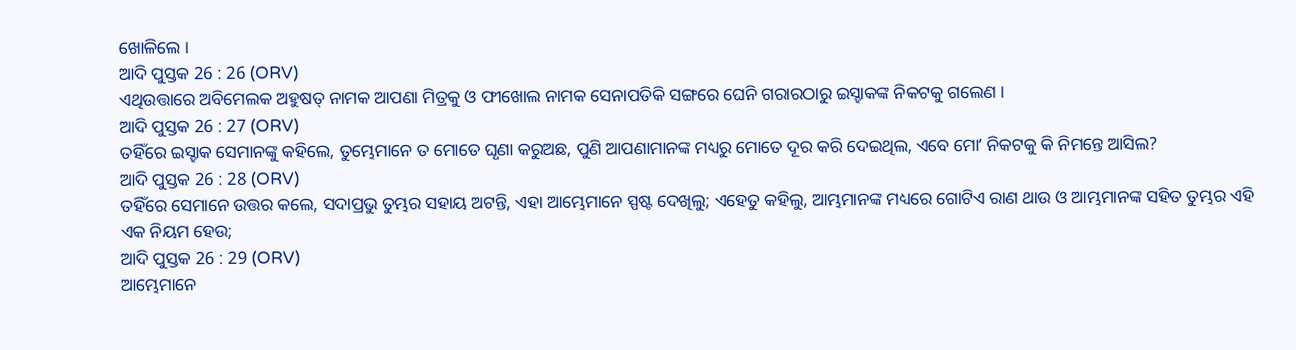ଖୋଳିଲେ ।
ଆଦି ପୁସ୍ତକ 26 : 26 (ORV)
ଏଥିଉତ୍ତାରେ ଅବିମେଲକ ଅହୁଷତ୍ ନାମକ ଆପଣା ମିତ୍ରକୁ ଓ ଫୀଖୋଲ ନାମକ ସେନାପତିକି ସଙ୍ଗରେ ଘେନି ଗରାରଠାରୁ ଇସ୍ହାକଙ୍କ ନିକଟକୁ ଗଲେଣ ।
ଆଦି ପୁସ୍ତକ 26 : 27 (ORV)
ତହିଁରେ ଇସ୍ହାକ ସେମାନଙ୍କୁ କହିଲେ, ତୁମ୍ଭେମାନେ ତ ମୋତେ ଘୃଣା କରୁଅଛ, ପୁଣି ଆପଣାମାନଙ୍କ ମଧ୍ୟରୁ ମୋତେ ଦୂର କରି ଦେଇଥିଲ, ଏବେ ମୋʼ ନିକଟକୁ କି ନିମନ୍ତେ ଆସିଲ?
ଆଦି ପୁସ୍ତକ 26 : 28 (ORV)
ତହିଁରେ ସେମାନେ ଉତ୍ତର କଲେ, ସଦାପ୍ରଭୁ ତୁମ୍ଭର ସହାୟ ଅଟନ୍ତି, ଏହା ଆମ୍ଭେମାନେ ସ୍ପଷ୍ଟ ଦେଖିଲୁ; ଏହେତୁ କହିଲୁ, ଆମ୍ଭମାନଙ୍କ ମଧ୍ୟରେ ଗୋଟିଏ ରାଣ ଥାଉ ଓ ଆମ୍ଭମାନଙ୍କ ସହିତ ତୁମ୍ଭର ଏହି ଏକ ନିୟମ ହେଉ;
ଆଦି ପୁସ୍ତକ 26 : 29 (ORV)
ଆମ୍ଭେମାନେ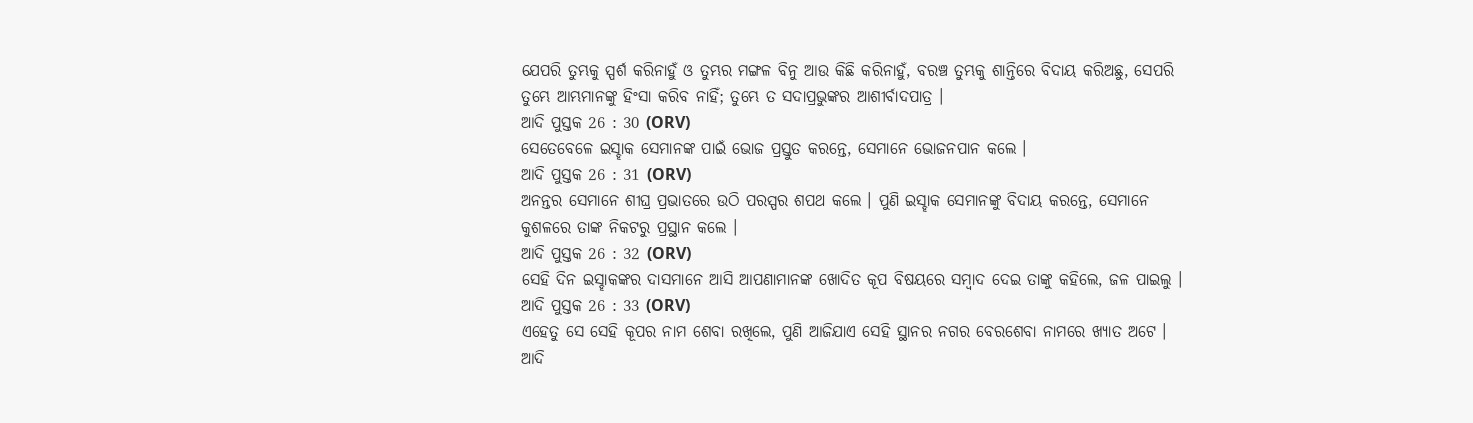ଯେପରି ତୁମ୍ଭକୁ ସ୍ପର୍ଶ କରିନାହୁଁ ଓ ତୁମ୍ଭର ମଙ୍ଗଳ ବିନୁ ଆଉ କିଛି କରିନାହୁଁ, ବରଞ୍ଚ ତୁମ୍ଭକୁ ଶାନ୍ତିରେ ବିଦାୟ କରିଅଛୁ, ସେପରି ତୁମ୍ଭେ ଆମ୍ଭମାନଙ୍କୁ ହିଂସା କରିବ ନାହିଁ; ତୁମ୍ଭେ ତ ସଦାପ୍ରଭୁଙ୍କର ଆଶୀର୍ବାଦପାତ୍ର ।
ଆଦି ପୁସ୍ତକ 26 : 30 (ORV)
ସେତେବେଳେ ଇସ୍ହାକ ସେମାନଙ୍କ ପାଇଁ ଭୋଜ ପ୍ରସ୍ତୁତ କରନ୍ତେ, ସେମାନେ ଭୋଜନପାନ କଲେ ।
ଆଦି ପୁସ୍ତକ 26 : 31 (ORV)
ଅନନ୍ତର ସେମାନେ ଶୀଘ୍ର ପ୍ରଭାତରେ ଉଠି ପରସ୍ପର ଶପଥ କଲେ । ପୁଣି ଇସ୍ହାକ ସେମାନଙ୍କୁ ବିଦାୟ କରନ୍ତେ, ସେମାନେ କୁଶଳରେ ତାଙ୍କ ନିକଟରୁ ପ୍ରସ୍ଥାନ କଲେ ।
ଆଦି ପୁସ୍ତକ 26 : 32 (ORV)
ସେହି ଦିନ ଇସ୍ହାକଙ୍କର ଦାସମାନେ ଆସି ଆପଣାମାନଙ୍କ ଖୋଦିତ କୂପ ବିଷୟରେ ସମ୍ଵାଦ ଦେଇ ତାଙ୍କୁ କହିଲେ, ଜଳ ପାଇଲୁ ।
ଆଦି ପୁସ୍ତକ 26 : 33 (ORV)
ଏହେତୁ ସେ ସେହି କୂପର ନାମ ଶେବା ରଖିଲେ, ପୁଣି ଆଜିଯାଏ ସେହି ସ୍ଥାନର ନଗର ବେରଶେବା ନାମରେ ଖ୍ୟାତ ଅଟେ ।
ଆଦି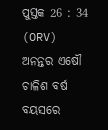ପୁସ୍ତକ 26 : 34 (ORV)
ଅନନ୍ତର ଏଷୌ ଚାଳିଶ ବର୍ଷ ବୟସରେ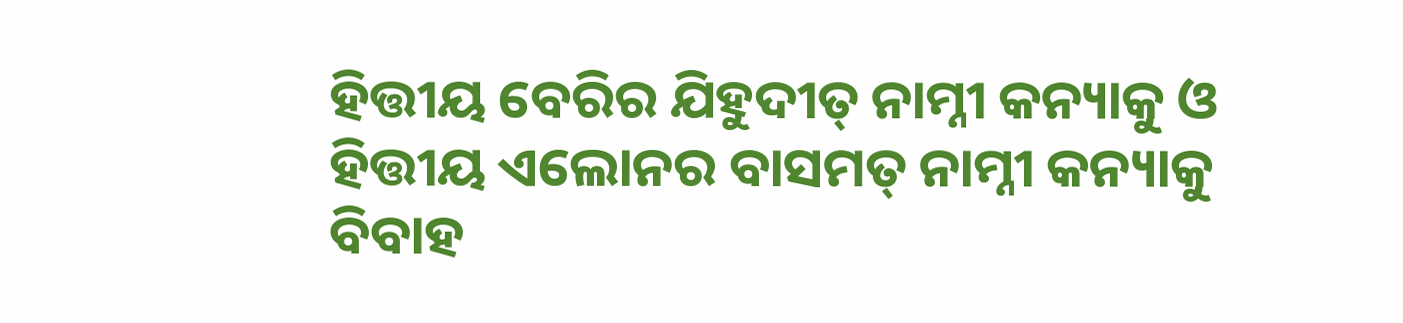ହିତ୍ତୀୟ ବେରିର ଯିହୁଦୀତ୍ ନାମ୍ନୀ କନ୍ୟାକୁ ଓ ହିତ୍ତୀୟ ଏଲୋନର ବାସମତ୍ ନାମ୍ନୀ କନ୍ୟାକୁ ବିବାହ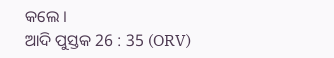କଲେ ।
ଆଦି ପୁସ୍ତକ 26 : 35 (ORV)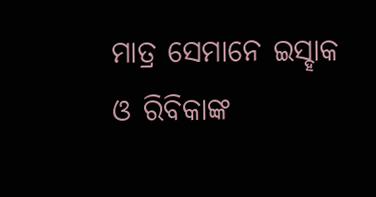ମାତ୍ର ସେମାନେ ଇସ୍ହାକ ଓ ରିବିକାଙ୍କ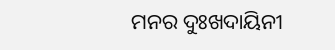ମନର ଦୁଃଖଦାୟିନୀ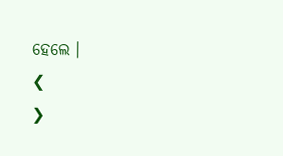ହେଲେ ।
❮
❯